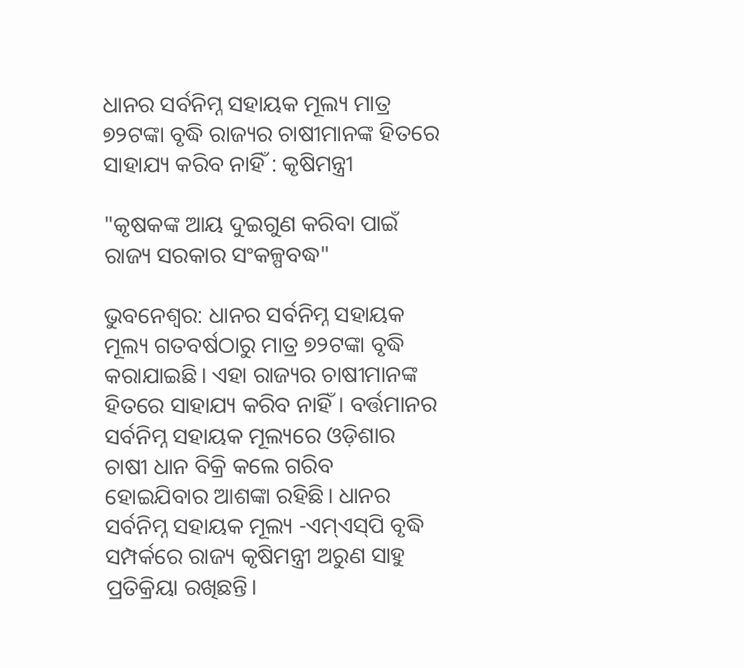ଧାନର ସର୍ବନିମ୍ନ ସହାୟକ ମୂଲ୍ୟ ମାତ୍ର ୭୨ଟଙ୍କା ବୃଦ୍ଧି ରାଜ୍ୟର ଚାଷୀମାନଙ୍କ ହିତରେ ସାହାଯ୍ୟ କରିବ ନାହିଁ : କୃଷିମନ୍ତ୍ରୀ

"କୃଷକଙ୍କ ଆୟ ଦୁଇଗୁଣ କରିବା ପାଇଁ ରାଜ୍ୟ ସରକାର ସଂକଳ୍ପବଦ୍ଧ"

ଭୁବନେଶ୍ୱର: ଧାନର ସର୍ବନିମ୍ନ ସହାୟକ ମୂଲ୍ୟ ଗତବର୍ଷଠାରୁ ମାତ୍ର ୭୨ଟଙ୍କା ବୃଦ୍ଧି କରାଯାଇଛି। ଏହା ରାଜ୍ୟର ଚାଷୀମାନଙ୍କ ହିତରେ ସାହାଯ୍ୟ କରିବ ନାହିଁ। ବର୍ତ୍ତମାନର ସର୍ବନିମ୍ନ ସହାୟକ ମୂଲ୍ୟରେ ଓଡ଼ିଶାର ଚାଷୀ ଧାନ ବିକ୍ରି କଲେ ଗରିବ ହୋଇଯିବାର ଆଶଙ୍କା ରହିଛି। ଧାନର ସର୍ବନିମ୍ନ ସହାୟକ ମୂଲ୍ୟ -ଏମ୍‌ଏସ୍‌ପି ବୃଦ୍ଧି ସମ୍ପର୍କରେ ରାଜ୍ୟ କୃଷିମନ୍ତ୍ରୀ ଅରୁଣ ସାହୁ ପ୍ରତିକ୍ରିୟା ରଖିଛନ୍ତି।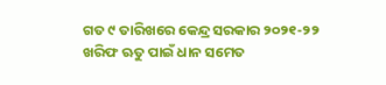ଗତ ୯ ତାରିଖରେ କେନ୍ଦ୍ର ସରକାର ୨୦୨୧-୨୨ ଖରିଫ ଋତୁ ପାଇଁ ଧାନ ସମେତ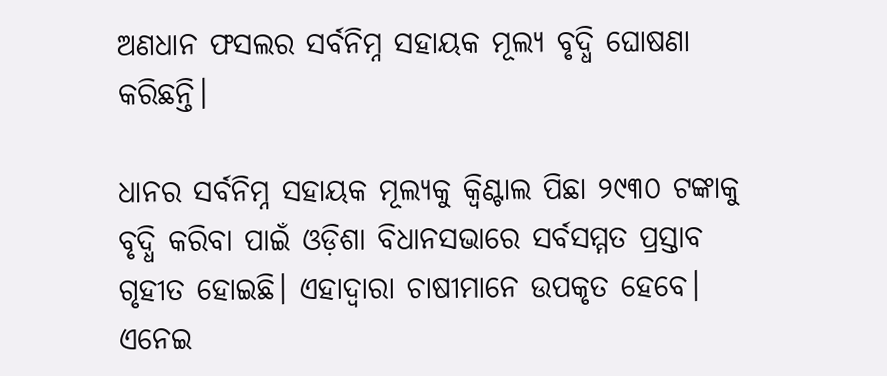ଅଣଧାନ ଫସଲର ସର୍ବନିମ୍ନ ସହାୟକ ମୂଲ୍ୟ ବୃଦ୍ଧି ଘୋଷଣା କରିଛନ୍ତି।

ଧାନର ସର୍ବନିମ୍ନ ସହାୟକ ମୂଲ୍ୟକୁ କ୍ୱିଣ୍ଟାଲ ପିଛା ୨୯୩୦ ଟଙ୍କାକୁ ବୃଦ୍ଧି କରିବା ପାଇଁ ଓଡ଼ିଶା ବିଧାନସଭାରେ ସର୍ବସମ୍ମତ ପ୍ରସ୍ତାବ ଗୃହୀତ ହୋଇଛି। ଏହାଦ୍ୱାରା ଚାଷୀମାନେ ଉପକୃତ ହେବେ। ଏନେଇ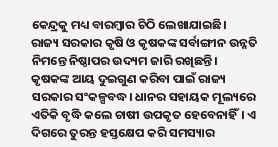କେନ୍ଦ୍ରକୁ ମଧ୍ୟ ବାରମ୍ବାର ଚିଠି ଲେଖାଯାଇଛି। ରାଜ୍ୟ ସରକାର କୃଷି ଓ କୃଷକଙ୍କ ସର୍ବାଙ୍ଗୀନ ଉନ୍ନତି ନିମନ୍ତେ ନିଷ୍ଠାପର ଉଦ୍ୟମ ଜାରି ରଖିଛନ୍ତି। କୃଷକଙ୍କ ଆୟ ଦୁଇଗୁଣ କରିବା ପାଇଁ ରାଜ୍ୟ ସରକାର ସଂକଳ୍ପବଦ୍ଧ। ଧାନର ସହାୟକ ମୂଲ୍ୟରେ ଏତିକି ବୃଦ୍ଧି କଲେ ଚାଷୀ ଉପକୃତ ହେବେନାହିଁ। ଏ ଦିଗରେ ତୁରନ୍ତ ହସ୍ତକ୍ଷେପ କରି ସମସ୍ୟାର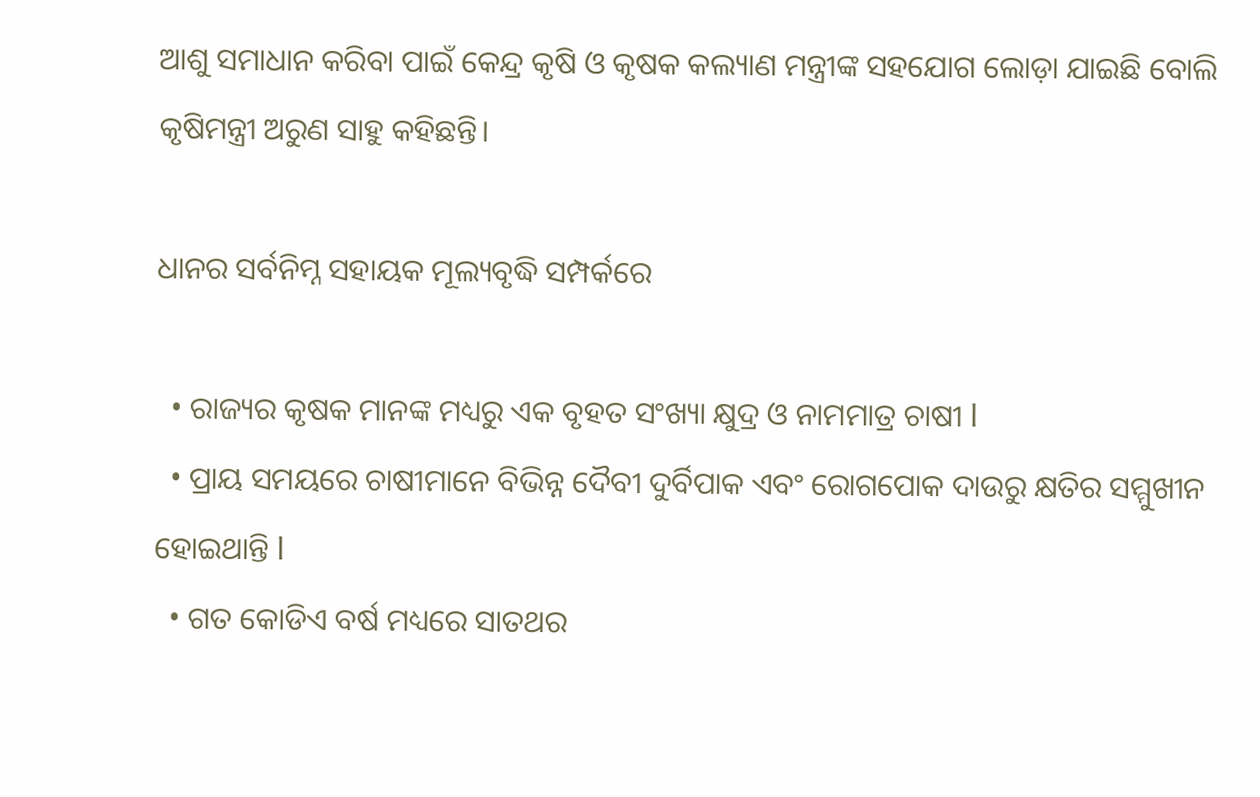ଆଶୁ ସମାଧାନ କରିବା ପାଇଁ କେନ୍ଦ୍ର କୃଷି ଓ କୃଷକ କଲ୍ୟାଣ ମନ୍ତ୍ରୀଙ୍କ ସହଯୋଗ ଲୋଡ଼ା ଯାଇଛି ବୋଲି କୃଷିମନ୍ତ୍ରୀ ଅରୁଣ ସାହୁ କହିଛନ୍ତି।

ଧାନର ସର୍ବନିମ୍ନ ସହାୟକ ମୂଲ୍ୟବୃଦ୍ଧି ସମ୍ପର୍କରେ

  • ରାଜ୍ୟର କୃଷକ ମାନଙ୍କ ମଧ୍ୟରୁ ଏକ ବୃହତ ସଂଖ୍ୟା କ୍ଷୁଦ୍ର ଓ ନାମମାତ୍ର ଚାଷୀ l
  • ପ୍ରାୟ ସମୟରେ ଚାଷୀମାନେ ବିଭିନ୍ନ ଦୈବୀ ଦୁର୍ବିପାକ ଏବଂ ରୋଗପୋକ ଦାଉରୁ କ୍ଷତିର ସମ୍ମୁଖୀନ ହୋଇଥାନ୍ତି l
  • ଗତ କୋଡିଏ ବର୍ଷ ମଧ୍ୟରେ ସାତଥର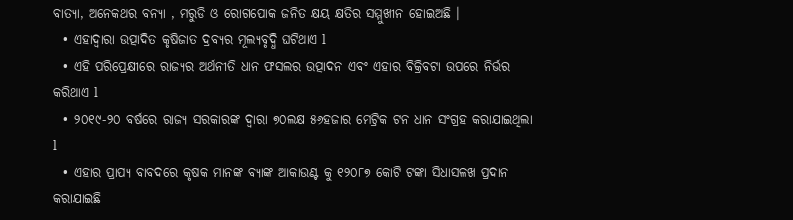ବାତ୍ୟା, ଅନେକଥର ବନ୍ୟା , ମରୁଡି ଓ ରୋଗପୋକ ଜନିତ କ୍ଷୟ କ୍ଷତିର ସମ୍ମୁଖୀନ ହୋଇଅଛି ।
  • ଏହାଦ୍ୱାରା ଉତ୍ପାଦିତ କୃଷିଜାତ ଦ୍ରବ୍ୟର ମୂଲ୍ୟବୃଦ୍ଧି ଘଟିଥାଏ l
  • ଏହି ପରିପ୍ରେକ୍ଷୀରେ ରାଜ୍ୟର ଅର୍ଥନୀତି ଧାନ ଫସଲର ଉତ୍ପାଦନ ଏବଂ ଏହାର ବିକ୍ରିବଟା ଉପରେ ନିର୍ଭର କରିଥାଏ l
  • ୨୦୧୯-୨୦ ବର୍ଷରେ ରାଜ୍ୟ ସରକାରଙ୍କ ଦ୍ୱାରା ୭୦ଲକ୍ଷ ୫୬ହଜାର ମେଟ୍ରିକ ଟନ ଧାନ ସଂଗ୍ରହ କରାଯାଇଥିଲା l
  • ଏହାର ପ୍ରାପ୍ୟ ବାବଦରେ କୃଷକ ମାନଙ୍କ ବ୍ୟାଙ୍କ ଆକାଉଣ୍ଟ କୁ ୧୨୦୮୭ କୋଟି ଟଙ୍କା ସିଧାସଳଖ ପ୍ରଦାନ କରାଯାଇଛି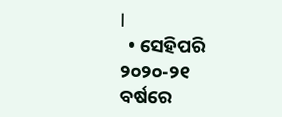l
  • ସେହିପରି ୨୦୨୦-୨୧ ବର୍ଷରେ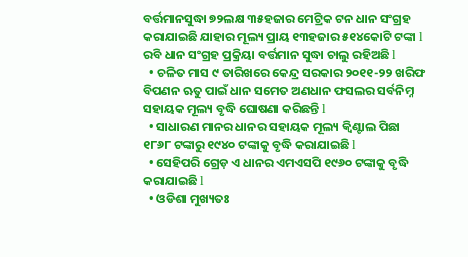ବର୍ତ୍ତମାନସୁଦ୍ଧା ୭୨ଲକ୍ଷ ୩୫ହଜାର ମେଟ୍ରିକ ଟନ ଧାନ ସଂଗ୍ରହ କରାଯାଇଛି ଯାହାର ମୂଲ୍ୟ ପ୍ରାୟ ୧୩ହଜାର ୫୧୪କୋଟି ଟଙ୍କା l ରବି ଧାନ ସଂଗ୍ରହ ପ୍ରକ୍ରିୟା ବର୍ତ୍ତମାନ ସୁଦ୍ଧା ଚାଲୁ ରହିଅଛି l
  • ଚଳିତ ମାସ ୯ ତାରିଖରେ କେନ୍ଦ୍ର ସରକାର ୨୦୧୧-୨୨ ଖରିଫ ବିପଣନ ଋତୁ ପାଇଁ ଧାନ ସମେତ ଅଣଧାନ ଫସଲର ସର୍ବନିମ୍ନ ସହାୟକ ମୂଲ୍ୟ ବୃଦ୍ଧି ଘୋଷଣା କରିଛନ୍ତି l
  • ସାଧାରଣ ମାନର ଧାନର ସହାୟକ ମୂଲ୍ୟ କ୍ୱିଣ୍ଟାଲ ପିଛା ୧୮୬୮ ଟଙ୍କାରୁ ୧୯୪୦ ଟଙ୍କାକୁ ବୃଦ୍ଧି କରାଯାଇଛି l
  • ସେହିପରି ଗ୍ରେଡ଼ ଏ ଧାନର ଏମଏସପି ୧୯୬୦ ଟଙ୍କାକୁ ବୃଦ୍ଧି କରାଯାଇଛି l
  • ଓଡିଶା ମୁଖ୍ୟତଃ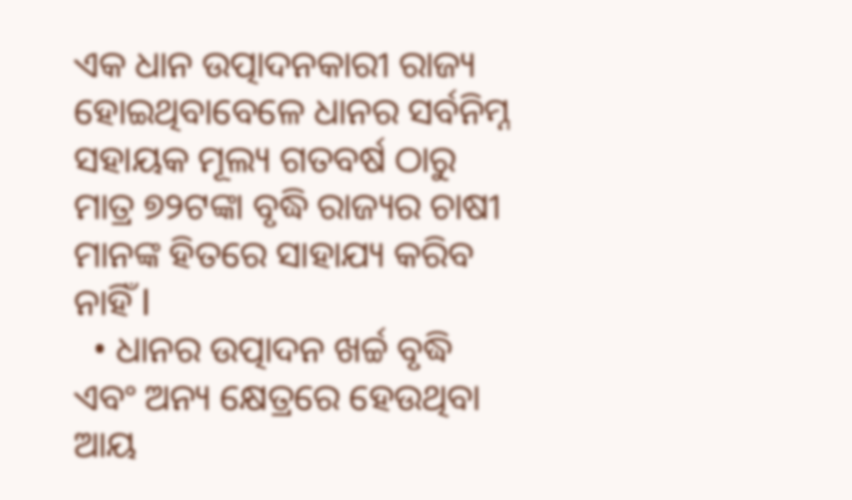ଏକ ଧାନ ଉତ୍ପାଦନକାରୀ ରାଜ୍ୟ ହୋଇଥିବାବେଳେ ଧାନର ସର୍ବନିମ୍ନ ସହାୟକ ମୂଲ୍ୟ ଗତବର୍ଷ ଠାରୁ ମାତ୍ର ୭୨ଟଙ୍କା ବୃଦ୍ଧି ରାଜ୍ୟର ଚାଷୀ ମାନଙ୍କ ହିତରେ ସାହାଯ୍ୟ କରିବ ନାହିଁ l
  • ଧାନର ଉତ୍ପାଦନ ଖର୍ଚ୍ଚ ବୃଦ୍ଧି ଏବଂ ଅନ୍ୟ କ୍ଷେତ୍ରରେ ହେଉଥିବା ଆୟ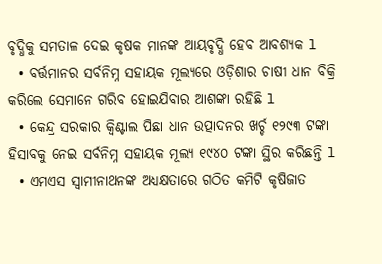ବୃଦ୍ଧିକୁ ସମତାଳ ଦେଇ କୃଷକ ମାନଙ୍କ ଆୟବୃଦ୍ଧି ହେବ ଆବଶ୍ୟକ l
  • ବର୍ତ୍ତମାନର ସର୍ବନିମ୍ନ ସହାୟକ ମୂଲ୍ୟରେ ଓଡ଼ିଶାର ଚାଷୀ ଧାନ ବିକ୍ରି କରିଲେ ସେମାନେ ଗରିବ ହୋଇଯିବାର ଆଶଙ୍କା ରହିଛି l
  • କେନ୍ଦ୍ର ସରକାର କ୍ୱିଣ୍ଟାଲ ପିଛା ଧାନ ଉତ୍ପାଦନର ଖର୍ଚ୍ଚ ୧୨୯୩ ଟଙ୍କା ହିସାବକୁ ନେଇ ସର୍ବନିମ୍ନ ସହାୟକ ମୂଲ୍ୟ ୧୯୪୦ ଟଙ୍କା ସ୍ଥିର କରିଛନ୍ତି l
  • ଏମଏସ ସ୍ଵାମୀନାଥନଙ୍କ ଅଧ୍ୟକ୍ଷତାରେ ଗଠିତ କମିଟି କୃଷିଜାତ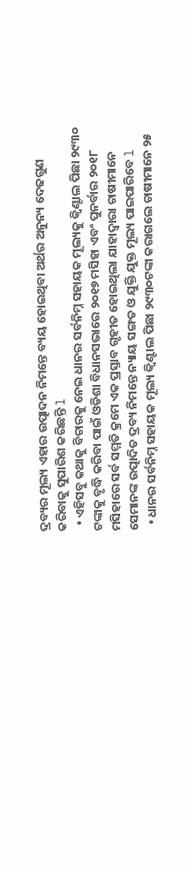ଦ୍ରବ୍ୟର ମୂଲ୍ୟ ଏହାର ଉତ୍ପାଦନ ନିମନ୍ତେ ବ୍ୟୟ ହୋଇଥିବା ଅର୍ଥର ଅନୁନ୍ୟ ଦେଢଗୁଣ କରିବାକୁ ସୁପାରିଶ କରିଛନ୍ତି l
  • ଏହିସବୁ କଥାକୁ ବିଚାରକୁ ନେଇ ଧାନର ସର୍ବନିମ୍ନ ସହାୟକ ମୂଲ୍ୟକୁ କ୍ୱିଣ୍ଟାଲ ପିଛା ୨୯୩୦ ଟଙ୍କାକୁ ବୃଦ୍ଧି କରିବା ପାଇଁ ଓଡିଶା ବିଧାନସଭାରେ ୨୦୧୭ ମସିହା ଏବଂ ପୁନର୍ବାର ୨୦୧୮ ମସିହାରେ ସର୍ବ ସମ୍ମତି କ୍ରମେ ଏକ ପ୍ରସ୍ତାବ ଗୃହୀତ ହୋଇଥିଲା ଯାହାଦ୍ୱାରା ଚାଷୀମାନେ ସେମାନଙ୍କ ଉତ୍ପାଦିତ ଦ୍ରବ୍ୟ ନିମନ୍ତେ ନ୍ୟାୟ ସଙ୍ଗତ ଓ ଯୁକ୍ତି ଯୁକ୍ତ ମୂଲ୍ୟ ପାଇପାରିବେ l
  • ଧାନର ସର୍ବନିମ୍ନ ସହାୟକ ମୂଲ୍ୟ କ୍ୱିଣ୍ଟାଲ ପିଛା ୨୯୩୦ଟଙ୍କା କରାଗଲେ ଚାଷୀମାନେ ୨୫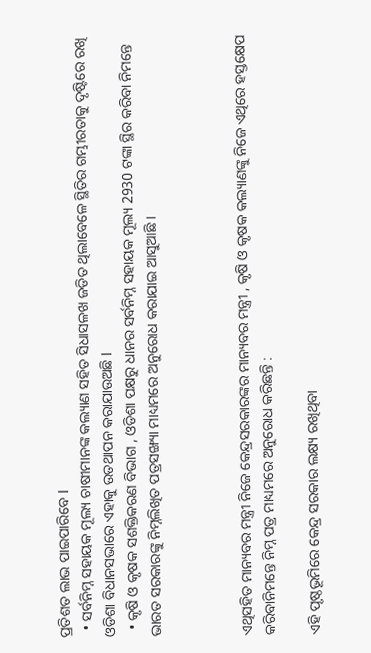ପ୍ରତିଶତ ଲାଭ ପାଇପାରିବେ l
  • ସର୍ବନିମ୍ନ ସହାୟକ ମୂଲ୍ୟ ଚାଷୀମାନଙ୍କ କଲ୍ୟାଣ ସହିତ ସିଧାସଳଖ ଜଡିତ ଥିଲାବେଳେ ସ୍ଥିତିର ଗମ୍ଭୀରତାକୁ ଦୃଷ୍ଟିରେ ରଖି ଓଡିଶା ବିଧାନସଭାରେ ଏହାକୁ ଉତଥାପନ କରାଯାଉଅଛି l
  • କୃଷି ଓ କୃଷକ ସଶକ୍ତିକରଣ ବିଭାଗ , ଓଡିଶା ପକ୍ଷରୁ ଧାନର ସର୍ବନିମ୍ନ ସହାୟକ ମୂଲ୍ୟ 2930 ଟଙ୍କା ସ୍ଥିର କରିବା ନିମନ୍ତେ ଭାରତ ସରକାରଙ୍କୁ ନିମ୍ନଲିଖିତ ପତ୍ରସଙ୍ଖ୍ୟା ମାଧ୍ୟମରେ ଅନୁରୋଧ କରାଯାଇ ଆସୁଆଛି ।



ଏଥିସହିତ ମାନ୍ୟବର ମନ୍ତ୍ରୀ ନିଜେ କେନ୍ଦ୍ରସରକାରଙ୍କର ମାନ୍ୟବର ମନ୍ତ୍ରୀ , କୃଷି ଓ କୃଷକ କଲ୍ୟାଣଙ୍କୁ ନିଜେ ଏଥିରେ ହସ୍ତକ୍ଷେପ କରିବାନିମନ୍ତେ ନିମ୍ନ ପତ୍ର ମାଧ୍ୟମରେ ଅନୁରୋଧ କରିଛନ୍ତି :

ଏହି ପୃଷ୍ଠଭୂମିରେ କେନ୍ଦ୍ର ସରକାର ଲକ୍ଷ୍ୟ ରଖିଥିବା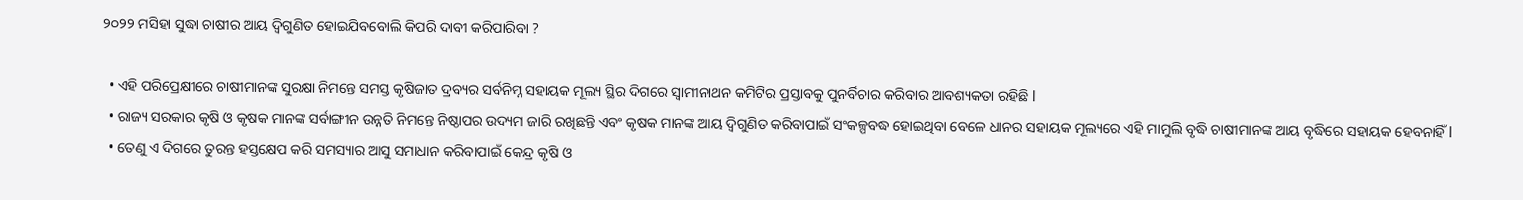୨୦୨୨ ମସିହା ସୁଦ୍ଧା ଚାଷୀର ଆୟ ଦ୍ଵିଗୁଣିତ ହୋଇଯିବବୋଲି କିପରି ଦାବୀ କରିପାରିବା ?

  • ଏହି ପରିପ୍ରେକ୍ଷୀରେ ଚାଷୀମାନଙ୍କ ସୁରକ୍ଷା ନିମନ୍ତେ ସମସ୍ତ କୃଷିଜାତ ଦ୍ରବ୍ୟର ସର୍ବନିମ୍ନ ସହାୟକ ମୂଲ୍ୟ ସ୍ଥିର ଦିଗରେ ସ୍ଵାମୀନାଥନ କମିଟିର ପ୍ରସ୍ତାବକୁ ପୁନର୍ବିଚାର କରିବାର ଆବଶ୍ୟକତା ରହିଛି l
  • ରାଜ୍ୟ ସରକାର କୃଷି ଓ କୃଷକ ମାନଙ୍କ ସର୍ବାଙ୍ଗୀନ ଉନ୍ନତି ନିମନ୍ତେ ନିଷ୍ଠାପର ଉଦ୍ୟମ ଜାରି ରଖିଛନ୍ତି ଏବଂ କୃଷକ ମାନଙ୍କ ଆୟ ଦ୍ଵିଗୁଣିତ କରିବାପାଇଁ ସଂକଳ୍ପବଦ୍ଧ ହୋଇଥିବା ବେଳେ ଧାନର ସହାୟକ ମୂଲ୍ୟରେ ଏହି ମାମୁଲି ବୃଦ୍ଧି ଚାଷୀମାନଙ୍କ ଆୟ ବୃଦ୍ଧିରେ ସହାୟକ ହେବନାହିଁ l
  • ତେଣୁ ଏ ଦିଗରେ ତୁରନ୍ତ ହସ୍ତକ୍ଷେପ କରି ସମସ୍ୟାର ଆସୁ ସମାଧାନ କରିବାପାଇଁ କେନ୍ଦ୍ର କୃଷି ଓ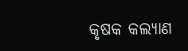କୃଷକ କଲ୍ୟାଣ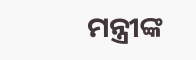ମନ୍ତ୍ରୀଙ୍କ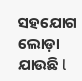ସହଯୋଗ ଲୋଡ଼ା ଯାଉଛି l